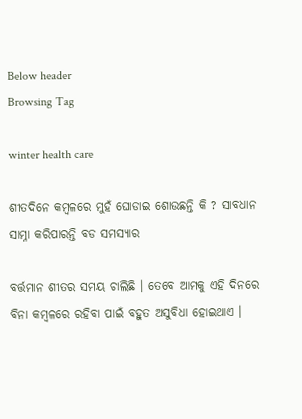Below header
Browsing Tag

winter health care

ଶୀତଦିନେ କମ୍ବଳରେ ମୁହଁ ଘୋଡାଇ ଶୋଉଛନ୍ତି କି ? ସାବଧାନ ସାମ୍ନା କରିପାରନ୍ତି ବଡ ସମସ୍ୟାର

ବର୍ତ୍ତମାନ ଶୀତର ସମୟ ଚାଲିଛି । ତେବେ ଆମକୁ ଏହି ଦିନରେ ବିନା କମ୍ବଳରେ ରହିବା ପାଇଁ ବହୁତ ଅସୁବିଧା ହୋଇଥାଏ ।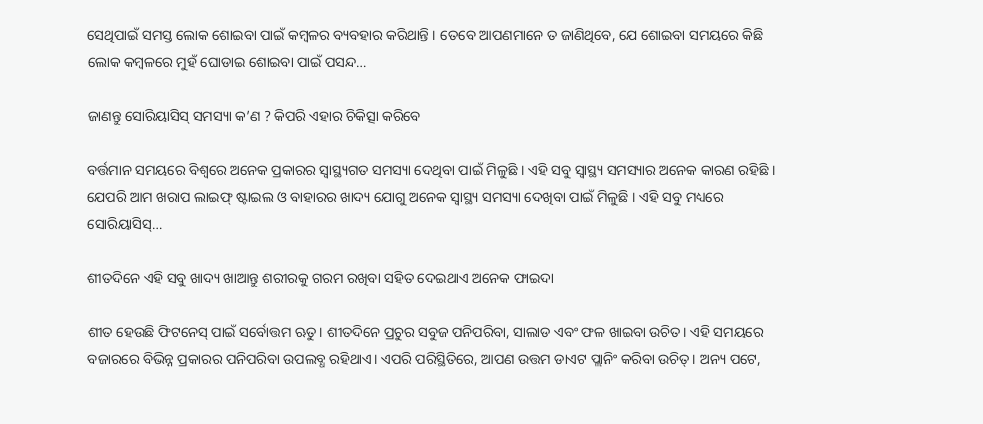ସେଥିପାଇଁ ସମସ୍ତ ଲୋକ ଶୋଇବା ପାଇଁ କମ୍ବଳର ବ୍ୟବହାର କରିଥାନ୍ତି । ତେବେ ଆପଣମାନେ ତ ଜାଣିଥିବେ, ଯେ ଶୋଇବା ସମୟରେ କିଛି ଲୋକ କମ୍ବଳରେ ମୁହଁ ଘୋଡାଇ ଶୋଇବା ପାଇଁ ପସନ୍ଦ…

ଜାଣନ୍ତୁ ସୋରିୟାସିସ୍ ସମସ୍ୟା କ’ଣ ? କିପରି ଏହାର ଚିକିତ୍ସା କରିବେ

ବର୍ତ୍ତମାନ ସମୟରେ ବିଶ୍ୱରେ ଅନେକ ପ୍ରକାରର ସ୍ୱାସ୍ଥ୍ୟଗତ ସମସ୍ୟା ଦେଥିବା ପାଇଁ ମିଳୁଛି । ଏହି ସବୁ ସ୍ୱାସ୍ଥ୍ୟ ସମସ୍ୟାର ଅନେକ କାରଣ ରହିଛି । ଯେପରି ଆମ ଖରାପ ଲାଇଫ୍‌ ଷ୍ଟାଇଲ ଓ ବାହାରର ଖାଦ୍ୟ ଯୋଗୁ ଅନେକ ସ୍ୱାସ୍ଥ୍ୟ ସମସ୍ୟା ଦେଖିବା ପାଇଁ ମିଳୁଛି । ଏହି ସବୁ ମଧ୍ୟରେ ସୋରିୟାସିସ୍‌…

ଶୀତଦିନେ ଏହି ସବୁ ଖାଦ୍ୟ ଖାଆନ୍ତୁ ଶରୀରକୁ ଗରମ ରଖିବା ସହିତ ଦେଇଥାଏ ଅନେକ ଫାଇଦା

ଶୀତ ହେଉଛି ଫିଟନେସ୍ ପାଇଁ ସର୍ବୋତ୍ତମ ଋତୁ। ଶୀତଦିନେ ପ୍ରଚୁର ସବୁଜ ପନିପରିବା, ସାଲାଡ ଏବଂ ଫଳ ଖାଇବା ଉଚିତ। ଏହି ସମୟରେ ବଜାରରେ ବିଭିନ୍ନ ପ୍ରକାରର ପନିପରିବା ଉପଲବ୍ଧ ରହିଥାଏ। ଏପରି ପରିସ୍ଥିତିରେ, ଆପଣ ଉତ୍ତମ ଡାଏଟ ପ୍ଲାନିଂ କରିବା ଉଚିତ୍। ଅନ୍ୟ ପଟେ,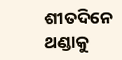ଶୀତଦିନେ ଥଣ୍ଡାକୁ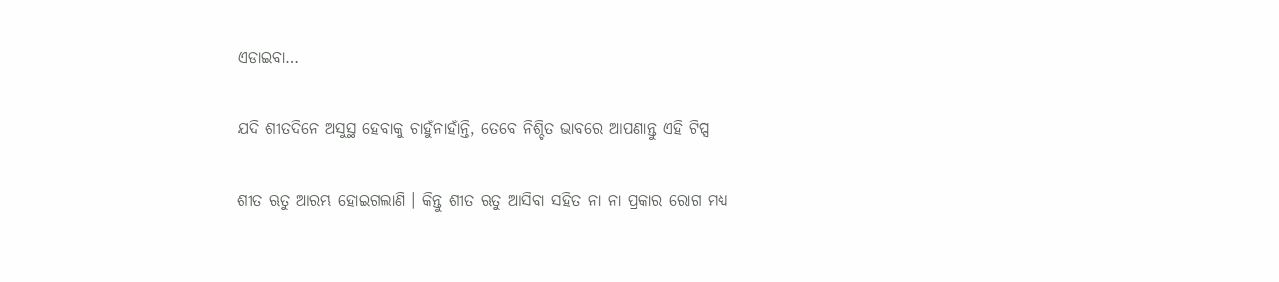ଏଡାଇବା…

ଯଦି ଶୀତଦିନେ ଅସୁସ୍ଥ ହେବାକୁ ଚାହୁଁନାହାଁନ୍ତି, ତେବେ ନିଶ୍ଚିତ ଭାବରେ ଆପଣାନ୍ତୁ ଏହି ଟିପ୍ସ

ଶୀତ ଋତୁ ଆରମ୍ଭ ହୋଇଗଲାଣି । କିନ୍ତୁ ଶୀତ ଋତୁ ଆସିବା ସହିତ ନା ନା ପ୍ରକାର ରୋଗ ମଧ୍ୟ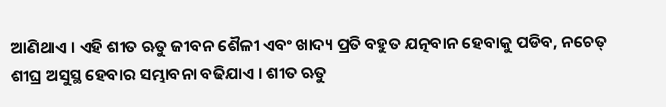ଆଣିଥାଏ । ଏହି ଶୀତ ଋତୁ ଜୀବନ ଶୈଳୀ ଏବଂ ଖାଦ୍ୟ ପ୍ରତି ବହୁତ ଯତ୍ନବାନ ହେବାକୁ ପଡିବ, ନଚେତ୍ ଶୀଘ୍ର ଅସୁସ୍ଥ ହେବାର ସମ୍ଭାବନା ବଢିଯାଏ । ଶୀତ ଋତୁ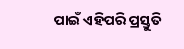ପାଇଁ ଏହିପରି ପ୍ରସ୍ତୁତି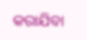କରାଯିବା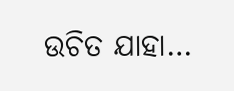ଉଚିତ ଯାହା…